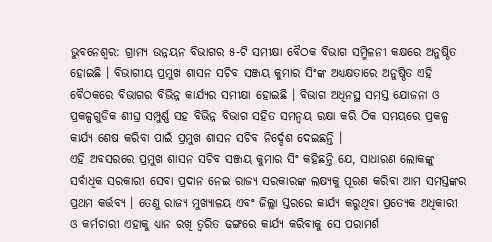ଭୁବନେଶ୍ବର: ଗ୍ରାମ୍ୟ ଉନ୍ନୟନ ବିଭାଗର ୫-ଟି ସମୀକ୍ଷା ବୈଠକ ବିଭାଗ ସମ୍ମିଳନୀ କକ୍ଷରେ ଅନୁଷ୍ଠିତ ହୋଇଛି । ବିଭାଗୀୟ ପ୍ରମୁଖ ଶାସନ ସଚିବ ସଞ୍ଜୟ କୁମାର ସିଂଙ୍କ ଅଧ୍ୟକ୍ଷତାରେ ଅନୁଷ୍ଠିତ ଏହି ବୈଠକରେ ବିଭାଗର ବିଭିନ୍ନ କାର୍ଯ୍ୟର ସମୀକ୍ଷା ହୋଇଛି । ବିଭାଗ ଅଧିନସ୍ଥ ସମସ୍ତ ଯୋଜନା ଓ ପ୍ରକଳ୍ପଗୁଡିକ ଶୀଘ୍ର ସମ୍ପୁର୍ଣ୍ଣ ସହ ବିଭିନ୍ନ ବିଭାଗ ସହିତ ସମନ୍ଵୟ ରକ୍ଷା କରି ଠିକ ସମୟରେ ପ୍ରକଳ୍ପ କାର୍ଯ୍ୟ ଶେଷ କରିବା ପାଇଁ ପ୍ରମୁଖ ଶାସନ ସଚିବ ନିର୍ଦ୍ଦେଶ ଦେଇଛନ୍ତି ।
ଏହି ଅବସରରେ ପ୍ରମୁଖ ଶାସନ ସଚିବ ସଞ୍ଜୟ କୁମାର ସିଂ କହିଛନ୍ତି ଯେ, ସାଧାରଣ ଲୋକଙ୍କୁ ସର୍ବାଧିକ ସରକାରୀ ସେବା ପ୍ରଦାନ ନେଇ ରାଜ୍ୟ ସରକାରଙ୍କ ଲକ୍ଷ୍ୟକୁ ପୂରଣ କରିବା ଆମ ସମସ୍ତଙ୍କର ପ୍ରଥମ କର୍ତ୍ତବ୍ୟ । ତେଣୁ ରାଜ୍ୟ ମୁଖ୍ୟାଳୟ ଏବଂ ଜିଲ୍ଲା ସ୍ତରରେ କାର୍ଯ୍ୟ କରୁଥିବା ପ୍ରତ୍ୟେକ ଅଧିକାରୀ ଓ କର୍ମଚାରୀ ଏହାକୁ ଧ୍ୟାନ ରଖି ତ୍ଵରିତ ଢଙ୍ଗରେ କାର୍ଯ୍ୟ କରିବାକୁ ସେ ପରାମର୍ଶ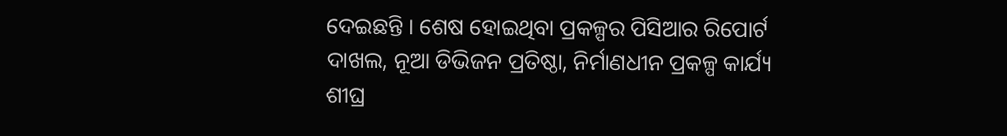ଦେଇଛନ୍ତି । ଶେଷ ହୋଇଥିବା ପ୍ରକଳ୍ପର ପିସିଆର ରିପୋର୍ଟ ଦାଖଲ, ନୂଆ ଡିଭିଜନ ପ୍ରତିଷ୍ଠା, ନିର୍ମାଣଧୀନ ପ୍ରକଳ୍ପ କାର୍ଯ୍ୟ ଶୀଘ୍ର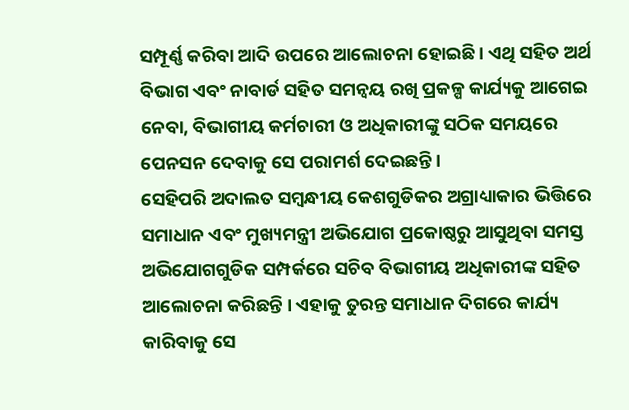ସମ୍ପୂର୍ଣ୍ଣ କରିବା ଆଦି ଉପରେ ଆଲୋଚନା ହୋଇଛି । ଏଥି ସହିତ ଅର୍ଥ ବିଭାଗ ଏବଂ ନାବାର୍ଡ ସହିତ ସମନ୍ଵୟ ରଖି ପ୍ରକଳ୍ପ କାର୍ଯ୍ୟକୁ ଆଗେଇ ନେବା, ବିଭାଗୀୟ କର୍ମଚାରୀ ଓ ଅଧିକାରୀଙ୍କୁ ସଠିକ ସମୟରେ ପେନସନ ଦେବାକୁ ସେ ପରାମର୍ଶ ଦେଇଛନ୍ତି ।
ସେହିପରି ଅଦାଲତ ସମ୍ବନ୍ଧୀୟ କେଶଗୁଡିକର ଅଗ୍ରାଧ୍ୟାକାର ଭିତ୍ତିରେ ସମାଧାନ ଏବଂ ମୁଖ୍ୟମନ୍ତ୍ରୀ ଅଭିଯୋଗ ପ୍ରକୋଷ୍ଠରୁ ଆସୁଥିବା ସମସ୍ତ ଅଭିଯୋଗଗୁଡିକ ସମ୍ପର୍କରେ ସଚିବ ବିଭାଗୀୟ ଅଧିକାରୀଙ୍କ ସହିତ ଆଲୋଚନା କରିଛନ୍ତି । ଏହାକୁ ତୁରନ୍ତ ସମାଧାନ ଦିଗରେ କାର୍ଯ୍ୟ କାରିବାକୁ ସେ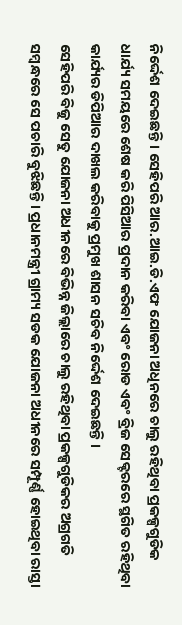ନିର୍ଦ୍ଦେଶ ଦେଇଛନ୍ତି । ସେହିପରି ଆର.ଆଇ.ଡି.ଏଫ ଯୋଜନା ଅଧିନରେ ଚାଲୁ ରହିଥିବା ପ୍ରକଳ୍ପଗୁଡିକ ଧାର୍ଯ୍ୟ ସମୟରେ ଶେଷ କରି ପିସିଆର ପ୍ରଦାନ କରିବା ଏବଂ ରୋଡ ଏବଂ ବ୍ରିଜ ସେକ୍ଟରରେ ସ୍ଥଗିତ ରହିଥିବା କାର୍ଯ୍ୟର ଡିପିଆର ଦାଖଲ କରିବାକୁ ପ୍ରମୁଖ ଶାସନ ସଚିବ ନିର୍ଦ୍ଦେଶ ଦେଇଛନ୍ତି ।
ସେହିପରି ବିଜୁ ସେତୁ ଯୋଜନା ଅଧୀନରେ ବିଭିନ୍ନ ଜିଲ୍ଲାରେ ଚାଲୁ ରହିଥିବା ପ୍ରକଳ୍ପଗୁଡିକର ଅଗ୍ରଗତି ସମ୍ବନ୍ଧରେ ସେ ପଚାରି ବୁଝିଛନ୍ତି । ପ୍ରଧାନମନ୍ତ୍ରୀ ଗ୍ରାମ୍ୟ ସଡକ ଯୋଜନା ଅଧୀନରେ ସମ୍ପୂର୍ଣ୍ଣ ହୋଇଥିବା ରାସ୍ତା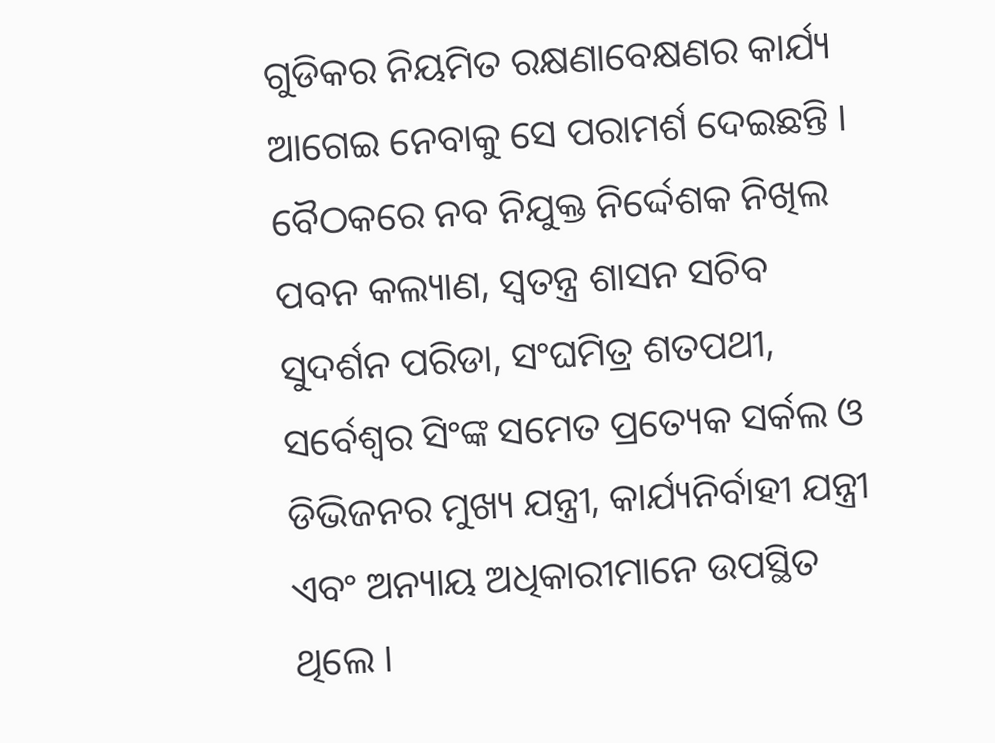ଗୁଡିକର ନିୟମିତ ରକ୍ଷଣାବେକ୍ଷଣର କାର୍ଯ୍ୟ ଆଗେଇ ନେବାକୁ ସେ ପରାମର୍ଶ ଦେଇଛନ୍ତି । ବୈଠକରେ ନବ ନିଯୁକ୍ତ ନିର୍ଦ୍ଦେଶକ ନିଖିଲ ପବନ କଲ୍ୟାଣ, ସ୍ଵତନ୍ତ୍ର ଶାସନ ସଚିବ ସୁଦର୍ଶନ ପରିଡା, ସଂଘମିତ୍ର ଶତପଥୀ, ସର୍ବେଶ୍ଵର ସିଂଙ୍କ ସମେତ ପ୍ରତ୍ୟେକ ସର୍କଲ ଓ ଡିଭିଜନର ମୁଖ୍ୟ ଯନ୍ତ୍ରୀ, କାର୍ଯ୍ୟନିର୍ବାହୀ ଯନ୍ତ୍ରୀ ଏବଂ ଅନ୍ୟାୟ ଅଧିକାରୀମାନେ ଉପସ୍ଥିତ ଥିଲେ ।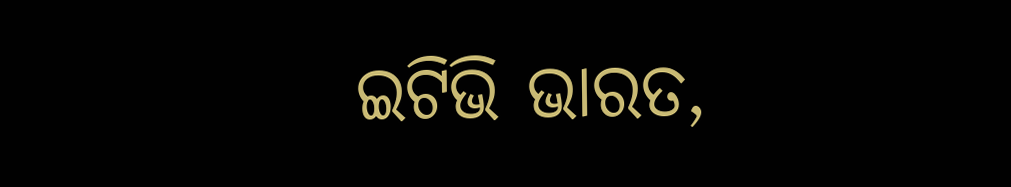ଇଟିଭି ଭାରତ,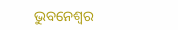ଭୁବନେଶ୍ବର